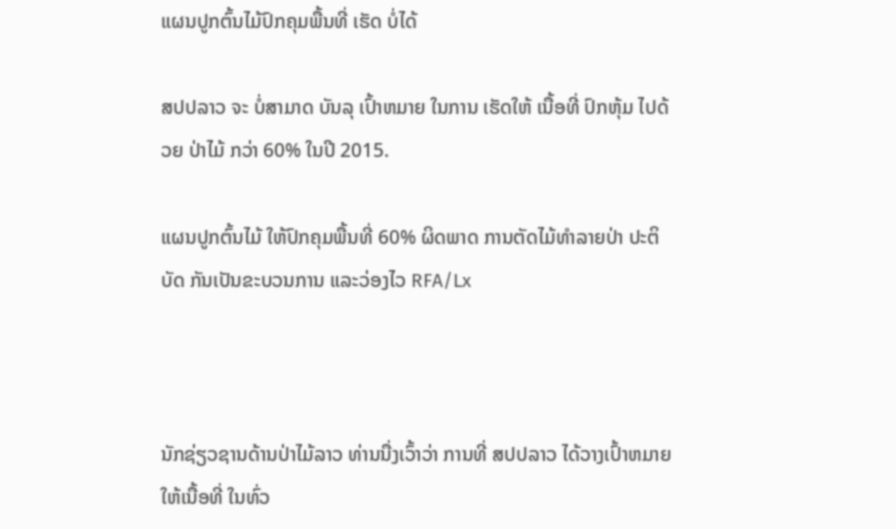ແຜນປູກຕົ້ນໄມ້ປົກຄຸມພື້ນທີ່ ເຮັດ ບໍ່ໄດ້

ສປປລາວ ຈະ ບໍ່ສາມາດ ບັນລຸ ເປົ້າຫມາຍ ໃນການ ເຮັດໃຫ້ ເນື້ອທີ່ ປົກຫຸ້ມ ໄປດ້ວຍ ປ່າໄມ້ ກວ່າ 60% ໃນປີ 2015.

ແຜນປູກຕົ້ນໄມ້ ໃຫ້ປົກຄຸມພື້ນທີ່ 60% ຜິດພາດ ການຕັດໄມ້ທໍາລາຍປ່າ ປະຕິບັດ ກັນເປັນຂະບວນການ ແລະວ່ອງໄວ RFA/Lx



ນັກຊ່ຽວຊານດ້ານປ່າໄມ້ລາວ ທ່ານນື່ງເວົ້າວ່າ ການທີ່ ສປປລາວ ໄດ້ວາງເປົ້າຫມາຍ ໃຫ້ເນື້ອທີ່ ໃນທົ່ວ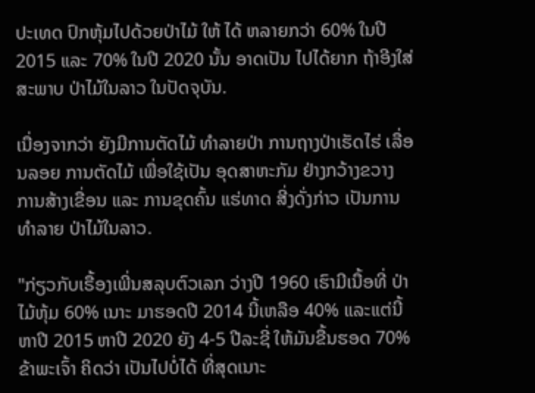ປະເທດ ປົກຫຸ້ມໄປດ້ວຍປ່າໄມ້ ໃຫ້ ໄດ້ ຫລາຍກວ່າ 60% ໃນປີ 2015 ແລະ 70% ໃນປີ 2020 ນັ້ນ ອາດເປັນ ໄປໄດ້ຍາກ ຖ້າອີງໃສ່ສະພາບ ປ່າໄມ້ໃນລາວ ໃນປັດຈຸບັນ.

ເນື່ອງຈາກວ່າ ຍັງມີການຕັດໄມ້ ທຳລາຍປ່າ ການຖາງປ່າເຮັດໄຮ່ ເລື່ອນລອຍ ການຕັດໄມ້ ເພື່ອໃຊ້ເປັນ ອຸດສາຫະກັມ ຢ່າງກວ້າງຂວາງ ການສ້າງເຂື່ອນ ແລະ ການຂຸດຄົ້ນ ແຮ່ທາດ ສີ່ງດັ່ງກ່າວ ເປັນການທໍາລາຍ ປ່າໄມ້ໃນລາວ.

"ກ່ຽວກັບເຣື້ອງເພີ່ນສລຸບຕົວເລກ ວ່າງປີ 1960 ເຮົາມີເນື້ອທີ່ ປ່າໄມ້ຫຸ້ມ 60% ເນາະ ມາຮອດປີ 2014 ນີ້ເຫລືອ 40% ແລະແຕ່ນີ້ຫາປີ 2015 ຫາປີ 2020 ຍັງ 4-5 ປີລະຊີ່ ໃຫ້ມັນຂື້ນຮອດ 70% ຂ້າພະເຈົ້າ ຄິດວ່າ ເປັນໄປບໍ່ໄດ້ ທີ່ສຸດເນາະ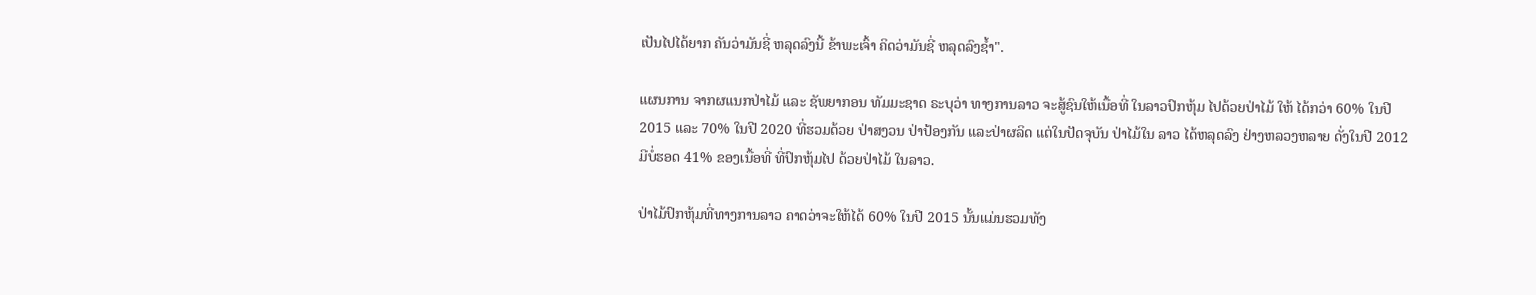ເປັນໄປໄດ້ຍາກ ຄັນວ່າມັນຊີ່ ຫລຸດລົງນີ້ ຂ້າພະເຈົ້າ ຄິດວ່າມັນຊີ່ ຫລຸດລົງຊ້ຳ".

ແຜນການ ຈາກຜແນກປ່າໄມ້ ແລະ ຊັພຍາກອນ ທັມມະຊາດ ຣະບຸວ່າ ທາງການລາວ ຈະສູ້ຊົນໃຫ້ເນື້ອທີ່ ໃນລາວປົກຫຸ້ມ ໄປດ້ວຍປ່າໄມ້ ໃຫ້ ໄດ້ກວ່າ 60% ໃນປີ 2015 ແລະ 70% ໃນປີ 2020 ທີ່ຮວມດ້ວຍ ປ່າສງວນ ປ່າປ້ອງກັນ ແລະປ່າຜລິດ ແຕ່ໃນປັດຈຸບັນ ປ່າໄມ້ໃນ ລາວ ໄດ້ຫລຸດລົງ ຢ່າງຫລວງຫລາຍ ດັ່ງໃນປີ 2012 ມີບໍ່ຮອດ 41% ຂອງເນື້ອທີ່ ທີ່ປົກຫຸ້ມໄປ ດ້ວຍປ່າໄມ້ ໃນລາວ.

ປ່າໄມ້ປົກຫຸ້ມທີ່ທາງການລາວ ຄາດວ່າຈະໃຫ້ໄດ້ 60% ໃນປີ 2015 ນັ້ນແມ່ນຮວມທັງ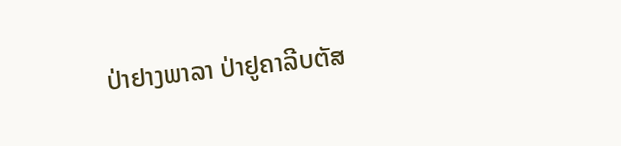ປ່າຢາງພາລາ ປ່າຢູຄາລີບຕັສ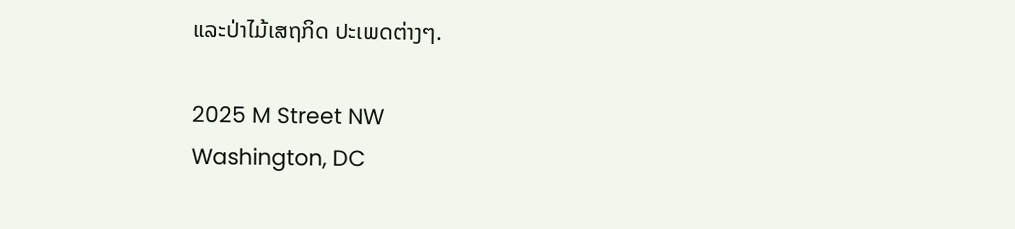ແລະປ່າໄມ້ເສຖກິດ ປະເພດຕ່າງໆ.

2025 M Street NW
Washington, DC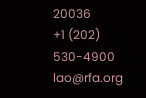20036
+1 (202) 530-4900
lao@rfa.org